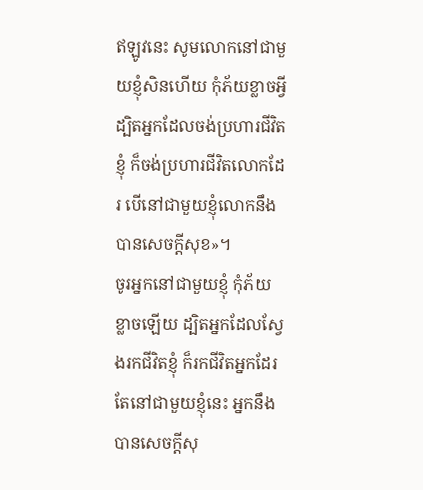ឥឡូវនេះ សូមលោកនៅជាមួយខ្ញុំសិនហើយ កុំភ័យខ្លាចអ្វី ដ្បិតអ្នកដែលចង់ប្រហារជីវិតខ្ញុំ ក៏ចង់ប្រហារជីវិតលោកដែរ បើនៅជាមួយខ្ញុំលោកនឹងបានសេចក្តីសុខ»។
ចូរអ្នកនៅជាមួយខ្ញុំ កុំភ័យខ្លាចឡើយ ដ្បិតអ្នកដែលស្វែងរកជីវិតខ្ញុំ ក៏រកជីវិតអ្នកដែរ តែនៅជាមួយខ្ញុំនេះ អ្នកនឹងបានសេចក្ដីសុ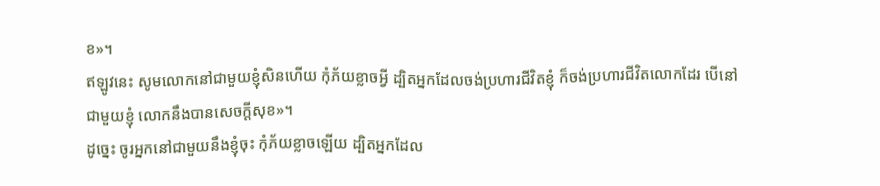ខ»។
ឥឡូវនេះ សូមលោកនៅជាមួយខ្ញុំសិនហើយ កុំភ័យខ្លាចអ្វី ដ្បិតអ្នកដែលចង់ប្រហារជីវិតខ្ញុំ ក៏ចង់ប្រហារជីវិតលោកដែរ បើនៅជាមួយខ្ញុំ លោកនឹងបានសេចក្ដីសុខ»។
ដូច្នេះ ចូរអ្នកនៅជាមួយនឹងខ្ញុំចុះ កុំភ័យខ្លាចឡើយ ដ្បិតអ្នកដែល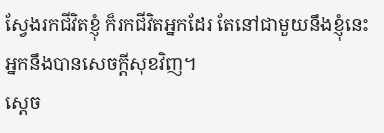ស្វែងរកជីវិតខ្ញុំ ក៏រកជីវិតអ្នកដែរ តែនៅជាមួយនឹងខ្ញុំនេះ អ្នកនឹងបានសេចក្ដីសុខវិញ។
ស្តេច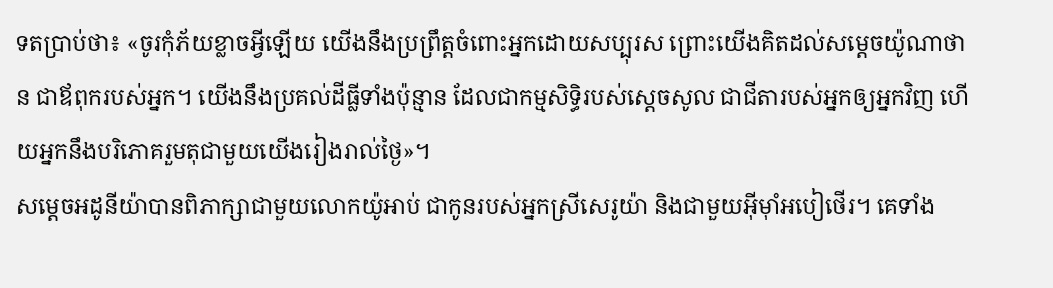ទតប្រាប់ថា៖ «ចូរកុំភ័យខ្លាចអ្វីឡើយ យើងនឹងប្រព្រឹត្តចំពោះអ្នកដោយសប្បុរស ព្រោះយើងគិតដល់សម្តេចយ៉ូណាថាន ជាឪពុករបស់អ្នក។ យើងនឹងប្រគល់ដីធ្លីទាំងប៉ុន្មាន ដែលជាកម្មសិទ្ធិរបស់ស្តេចសូល ជាជីតារបស់អ្នកឲ្យអ្នកវិញ ហើយអ្នកនឹងបរិភោគរួមតុជាមួយយើងរៀងរាល់ថ្ងៃ»។
សម្តេចអដូនីយ៉ាបានពិភាក្សាជាមួយលោកយ៉ូអាប់ ជាកូនរបស់អ្នកស្រីសេរូយ៉ា និងជាមួយអ៊ីមុាំអបៀថើរ។ គេទាំង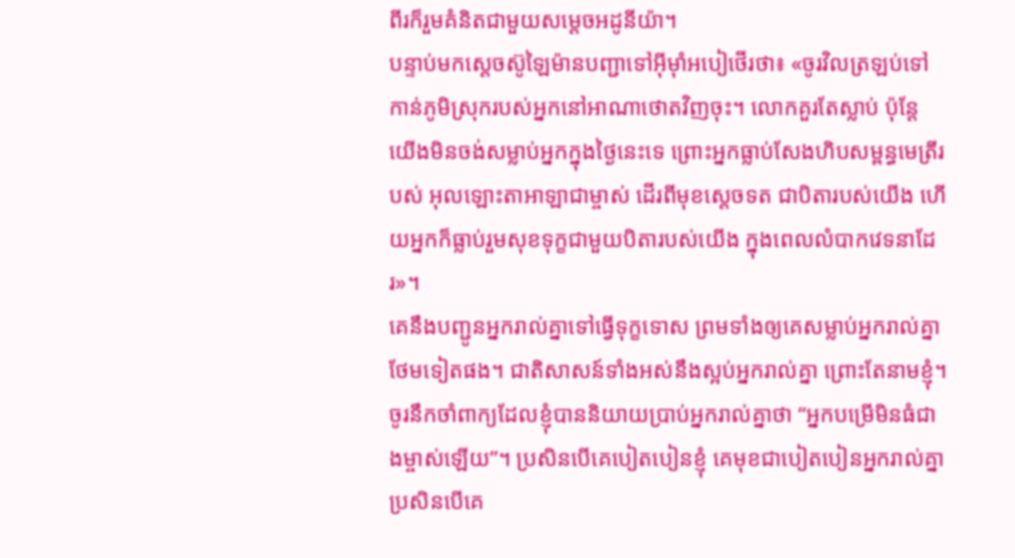ពីរក៏រួមគំនិតជាមួយសម្តេចអដូនីយ៉ា។
បន្ទាប់មកស្តេចស៊ូឡៃម៉ានបញ្ជាទៅអ៊ីមុាំអបៀថើរថា៖ «ចូរវិលត្រឡប់ទៅកាន់ភូមិស្រុករបស់អ្នកនៅអាណាថោតវិញចុះ។ លោកគួរតែស្លាប់ ប៉ុន្តែ យើងមិនចង់សម្លាប់អ្នកក្នុងថ្ងៃនេះទេ ព្រោះអ្នកធ្លាប់សែងហិបសម្ពន្ធមេត្រីរបស់ អុលឡោះតាអាឡាជាម្ចាស់ ដើរពីមុខស្តេចទត ជាបិតារបស់យើង ហើយអ្នកក៏ធ្លាប់រួមសុខទុក្ខជាមួយបិតារបស់យើង ក្នុងពេលលំបាកវេទនាដែរ»។
គេនឹងបញ្ជូនអ្នករាល់គ្នាទៅធ្វើទុក្ខទោស ព្រមទាំងឲ្យគេសម្លាប់អ្នករាល់គ្នាថែមទៀតផង។ ជាតិសាសន៍ទាំងអស់នឹងស្អប់អ្នករាល់គ្នា ព្រោះតែនាមខ្ញុំ។
ចូរនឹកចាំពាក្យដែលខ្ញុំបាននិយាយប្រាប់អ្នករាល់គ្នាថា “អ្នកបម្រើមិនធំជាងម្ចាស់ឡើយ”។ ប្រសិនបើគេបៀតបៀនខ្ញុំ គេមុខជាបៀតបៀនអ្នករាល់គ្នា ប្រសិនបើគេ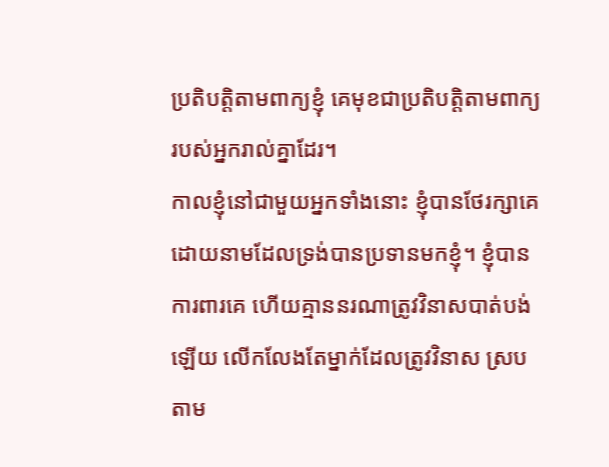ប្រតិបត្ដិតាមពាក្យខ្ញុំ គេមុខជាប្រតិបត្ដិតាមពាក្យរបស់អ្នករាល់គ្នាដែរ។
កាលខ្ញុំនៅជាមួយអ្នកទាំងនោះ ខ្ញុំបានថែរក្សាគេ ដោយនាមដែលទ្រង់បានប្រទានមកខ្ញុំ។ ខ្ញុំបានការពារគេ ហើយគ្មាននរណាត្រូវវិនាសបាត់បង់ឡើយ លើកលែងតែម្នាក់ដែលត្រូវវិនាស ស្របតាម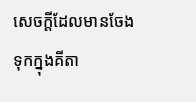សេចក្ដីដែលមានចែងទុកក្នុងគីតា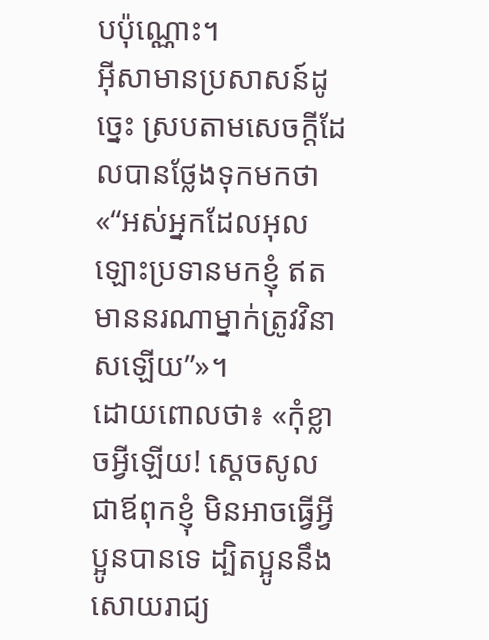បប៉ុណ្ណោះ។
អ៊ីសាមានប្រសាសន៍ដូច្នេះ ស្របតាមសេចក្ដីដែលបានថ្លែងទុកមកថា «“អស់អ្នកដែលអុលឡោះប្រទានមកខ្ញុំ ឥតមាននរណាម្នាក់ត្រូវវិនាសឡើយ”»។
ដោយពោលថា៖ «កុំខ្លាចអ្វីឡើយ! ស្តេចសូល ជាឪពុកខ្ញុំ មិនអាចធ្វើអ្វីប្អូនបានទេ ដ្បិតប្អូននឹងសោយរាជ្យ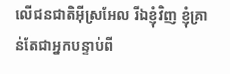លើជនជាតិអ៊ីស្រអែល រីឯខ្ញុំវិញ ខ្ញុំគ្រាន់តែជាអ្នកបន្ទាប់ពី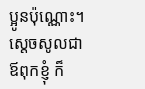ប្អូនប៉ុណ្ណោះ។ ស្តេចសូលជាឪពុកខ្ញុំ ក៏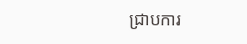ជ្រាបការ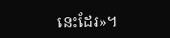នេះដែរ»។